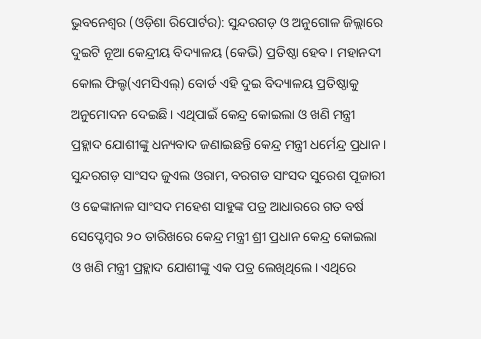ଭୁବନେଶ୍ୱର (ଓଡ଼ିଶା ରିପୋର୍ଟର): ସୁନ୍ଦରଗଡ଼ ଓ ଅନୁଗୋଳ ଜିଲ୍ଲାରେ ଦୁଇଟି ନୂଆ କେନ୍ଦ୍ରୀୟ ବିଦ୍ୟାଳୟ (କେଭି) ପ୍ରତିଷ୍ଠା ହେବ। ମହାନଦୀ କୋଲ ଫିଲ୍ଡ(ଏମସିଏଲ୍) ବୋର୍ଡ ଏହି ଦୁଇ ବିଦ୍ୟାଳୟ ପ୍ରତିଷ୍ଠାକୁ ଅନୁମୋଦନ ଦେଇଛି। ଏଥିପାଇଁ କେନ୍ଦ୍ର କୋଇଲା ଓ ଖଣି ମନ୍ତ୍ରୀ ପ୍ରହ୍ଲାଦ ଯୋଶୀଙ୍କୁ ଧନ୍ୟବାଦ ଜଣାଇଛନ୍ତି କେନ୍ଦ୍ର ମନ୍ତ୍ରୀ ଧର୍ମେନ୍ଦ୍ର ପ୍ରଧାନ।
ସୁନ୍ଦରଗଡ଼ ସାଂସଦ ଜୁଏଲ ଓରାମ, ବରଗଡ ସାଂସଦ ସୁରେଶ ପୂଜାରୀ ଓ ଢେଙ୍କାନାଳ ସାଂସଦ ମହେଶ ସାହୁଙ୍କ ପତ୍ର ଆଧାରରେ ଗତ ବର୍ଷ ସେପ୍ଟେମ୍ବର ୨୦ ତାରିଖରେ କେନ୍ଦ୍ର ମନ୍ତ୍ରୀ ଶ୍ରୀ ପ୍ରଧାନ କେନ୍ଦ୍ର କୋଇଲା ଓ ଖଣି ମନ୍ତ୍ରୀ ପ୍ରହ୍ଲାଦ ଯୋଶୀଙ୍କୁ ଏକ ପତ୍ର ଲେଖିଥିଲେ। ଏଥିରେ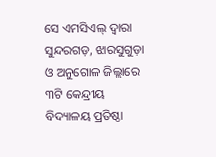ସେ ଏମସିଏଲ୍ ଦ୍ୱାରା ସୁନ୍ଦରଗଡ଼, ଝାରସୁଗୁଡ଼ା ଓ ଅନୁଗୋଳ ଜିଲ୍ଲାରେ ୩ଟି କେନ୍ଦ୍ରୀୟ ବିଦ୍ୟାଳୟ ପ୍ରତିଷ୍ଠା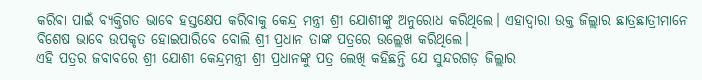କରିବା ପାଇଁ ବ୍ୟକ୍ତିଗତ ଭାବେ ହସ୍ତକ୍ଷେପ କରିବାକୁ କେନ୍ଦ୍ର ମନ୍ତ୍ରୀ ଶ୍ରୀ ଯୋଶୀଙ୍କୁ ଅନୁରୋଧ କରିଥିଲେ। ଏହାଦ୍ୱାରା ଉକ୍ତ ଜିଲ୍ଲାର ଛାତ୍ରଛାତ୍ରୀମାନେ ବିଶେଷ ଭାବେ ଉପକୃତ ହୋଇପାରିବେ ବୋଲି ଶ୍ରୀ ପ୍ରଧାନ ତାଙ୍କ ପତ୍ରରେ ଉଲ୍ଲେଖ କରିଥିଲେ।
ଏହି ପତ୍ରର ଜବାବରେ ଶ୍ରୀ ଯୋଶୀ କେନ୍ଦ୍ରମନ୍ତ୍ରୀ ଶ୍ରୀ ପ୍ରଧାନଙ୍କୁ ପତ୍ର ଲେଖି କହିଛନ୍ତି ଯେ ସୁନ୍ଦରଗଡ଼ ଜିଲ୍ଲାର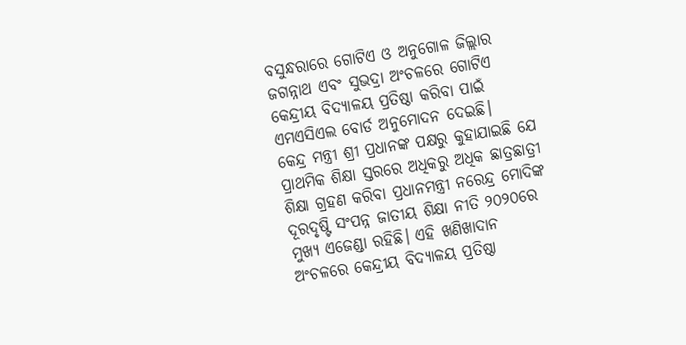ବସୁନ୍ଧରାରେ ଗୋଟିଏ ଓ ଅନୁଗୋଳ ଜିଲ୍ଲାର ଜଗନ୍ନାଥ ଏବଂ ସୁଭଦ୍ରା ଅଂଚଳରେ ଗୋଟିଏ କେନ୍ଦ୍ରୀୟ ବିଦ୍ୟାଳୟ ପ୍ରତିଷ୍ଠା କରିବା ପାଇଁ ଏମଏସିଏଲ ବୋର୍ଡ ଅନୁମୋଦନ ଦେଇଛି।
କେନ୍ଦ୍ର ମନ୍ତ୍ରୀ ଶ୍ରୀ ପ୍ରଧାନଙ୍କ ପକ୍ଷରୁ କୁହାଯାଇଛି ଯେ ପ୍ରାଥମିକ ଶିକ୍ଷା ସ୍ତରରେ ଅଧିକରୁ ଅଧିକ ଛାତ୍ରଛାତ୍ରୀ ଶିକ୍ଷା ଗ୍ରହଣ କରିବା ପ୍ରଧାନମନ୍ତ୍ରୀ ନରେନ୍ଦ୍ର ମୋଦିଙ୍କ ଦୂରଦୃଷ୍ଟି ସଂପନ୍ନ ଜାତୀୟ ଶିକ୍ଷା ନୀତି ୨୦୨୦ରେ ମୁଖ୍ୟ ଏଜେଣ୍ଡା ରହିଛି। ଏହି ଖଣିଖାଦାନ ଅଂଚଳରେ କେନ୍ଦ୍ରୀୟ ବିଦ୍ୟାଳୟ ପ୍ରତିଷ୍ଠା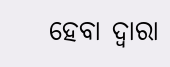ହେବା ଦ୍ୱାରା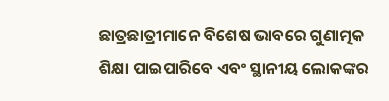ଛାତ୍ରଛାତ୍ରୀମାନେ ବିଶେଷ ଭାବରେ ଗୁଣାତ୍ମକ ଶିକ୍ଷା ପାଇପାରିବେ ଏବଂ ସ୍ଥାନୀୟ ଲୋକଙ୍କର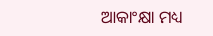ଆକାଂକ୍ଷା ମଧ୍ୟ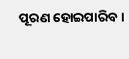ପୂରଣ ହୋଇପାରିବ।